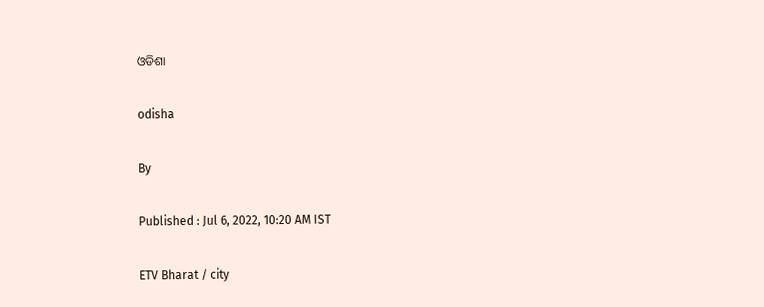ଓଡିଶା

odisha

By

Published : Jul 6, 2022, 10:20 AM IST

ETV Bharat / city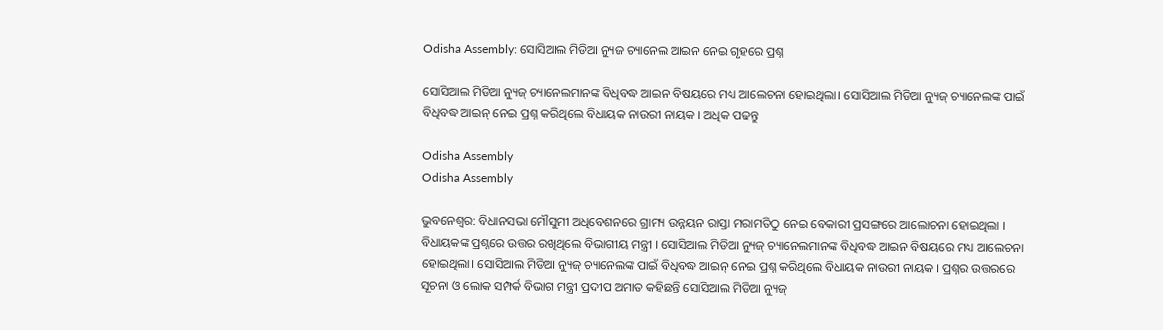Odisha Assembly: ସୋସିଆଲ ମିଡିଆ ନ୍ୟୁଜ ଚ୍ୟାନେଲ ଆଇନ ନେଇ ଗୃହରେ ପ୍ରଶ୍ନ

ସୋସିଆଲ ମିଡିଆ ନ୍ୟୁଜ୍ ଚ୍ୟାନେଲମାନଙ୍କ ବିଧିବଦ୍ଧ ଆଇନ ବିଷୟରେ ମଧ୍ୟ ଆଲେଚନା ହୋଇଥିଲା। ସୋସିଆଲ ମିଡିଆ ନ୍ୟୁଜ୍ ଚ୍ୟାନେଲଙ୍କ ପାଇଁ ବିଧିବଦ୍ଧ ଆଇନ୍ ନେଇ ପ୍ରଶ୍ନ କରିଥିଲେ ବିଧାୟକ ନାଉରୀ ନାୟକ । ଅଧିକ ପଢନ୍ତୁ

Odisha Assembly
Odisha Assembly

ଭୁବନେଶ୍ବର: ବିଧାନସଭା ମୌସୁମୀ ଅଧିବେଶନରେ ଗ୍ରାମ୍ୟ ଉନ୍ନୟନ ରାସ୍ତା ମରାମତିଠୁ ନେଇ ବେକାରୀ ପ୍ରସଙ୍ଗରେ ଆଲୋଚନା ହୋଇଥିଲା । ବିଧାୟକଙ୍କ ପ୍ରଶ୍ନରେ ଉତ୍ତର ରଖିଥିଲେ ବିଭାଗୀୟ ମନ୍ତ୍ରୀ । ସୋସିଆଲ ମିଡିଆ ନ୍ୟୁଜ୍ ଚ୍ୟାନେଲମାନଙ୍କ ବିଧିବଦ୍ଧ ଆଇନ ବିଷୟରେ ମଧ୍ୟ ଆଲେଚନା ହୋଇଥିଲା। ସୋସିଆଲ ମିଡିଆ ନ୍ୟୁଜ୍ ଚ୍ୟାନେଲଙ୍କ ପାଇଁ ବିଧିବଦ୍ଧ ଆଇନ୍ ନେଇ ପ୍ରଶ୍ନ କରିଥିଲେ ବିଧାୟକ ନାଉରୀ ନାୟକ । ପ୍ରଶ୍ନର ଉତ୍ତରରେ ସୂଚନା ଓ ଲୋକ ସମ୍ପର୍କ ବିଭାଗ ମନ୍ତ୍ରୀ ପ୍ରଦୀପ ଅମାତ କହିଛନ୍ତି ସୋସିଆଲ ମିଡିଆ ନ୍ୟୁଜ୍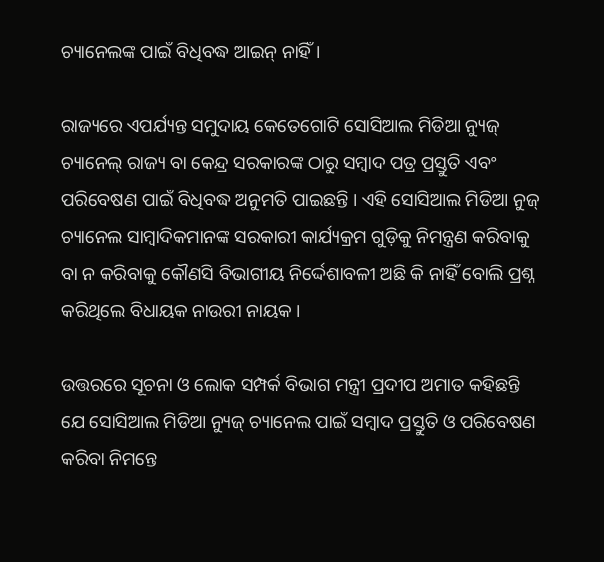ଚ୍ୟାନେଲଙ୍କ ପାଇଁ ବିଧିବଦ୍ଧ ଆଇନ୍ ନାହିଁ ।

ରାଜ୍ୟରେ ଏପର୍ଯ୍ୟନ୍ତ ସମୁଦାୟ କେତେଗୋଟି ସୋସିଆଲ ମିଡିଆ ନ୍ୟୁଜ୍ ଚ୍ୟାନେଲ୍ ରାଜ୍ୟ ବା କେନ୍ଦ୍ର ସରକାରଙ୍କ ଠାରୁ ସମ୍ବାଦ ପତ୍ର ପ୍ରସ୍ତୁତି ଏବଂ ପରିବେଷଣ ପାଇଁ ବିଧିବଦ୍ଧ ଅନୁମତି ପାଇଛନ୍ତି । ଏହି ସୋସିଆଲ ମିଡିଆ ନୁଜ୍ ଚ୍ୟାନେଲ ସାମ୍ବାଦିକମାନଙ୍କ ସରକାରୀ କାର୍ଯ୍ୟକ୍ରମ ଗୁଡ଼ିକୁ ନିମନ୍ତ୍ରଣ କରିବାକୁ ବା ନ କରିବାକୁ କୌଣସି ବିଭାଗୀୟ ନିର୍ଦ୍ଦେଶାବଳୀ ଅଛି କି ନାହିଁ ବୋଲି ପ୍ରଶ୍ନ କରିଥିଲେ ବିଧାୟକ ନାଉରୀ ନାୟକ ।

ଉତ୍ତରରେ ସୂଚନା ଓ ଲୋକ ସମ୍ପର୍କ ବିଭାଗ ମନ୍ତ୍ରୀ ପ୍ରଦୀପ ଅମାତ କହିଛନ୍ତି ଯେ ସୋସିଆଲ ମିଡିଆ ନ୍ୟୁଜ୍ ଚ୍ୟାନେଲ ପାଇଁ ସମ୍ବାଦ ପ୍ରସ୍ତୁତି ଓ ପରିବେଷଣ କରିବା ନିମନ୍ତେ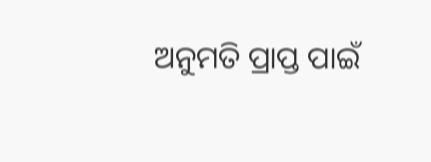ଅନୁମତି ପ୍ରାପ୍ତ ପାଇଁ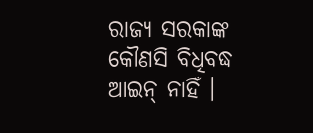ରାଜ୍ୟ ସରକାଙ୍କ କୌଣସି ବିଧିବଦ୍ଧ ଆଇନ୍ ନାହିଁ ।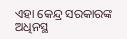ଏହା କେନ୍ଦ୍ର ସରକାରଙ୍କ ଅଧିନସ୍ଥ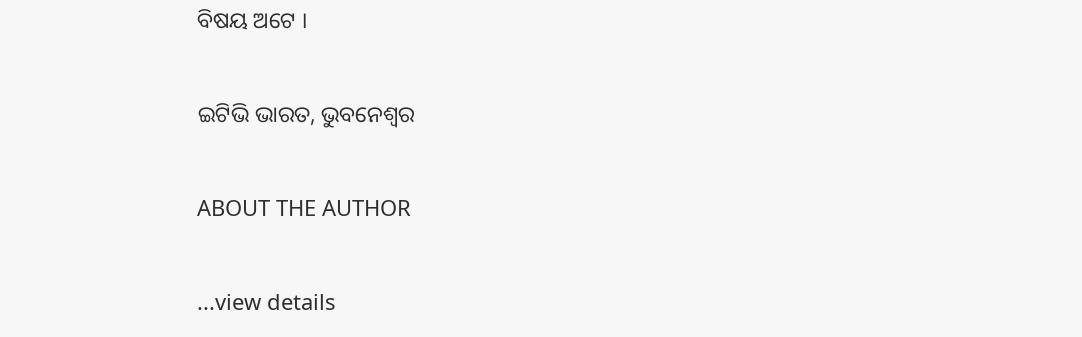ବିଷୟ ଅଟେ ।

ଇଟିଭି ଭାରତ, ଭୁବନେଶ୍ବର

ABOUT THE AUTHOR

...view details